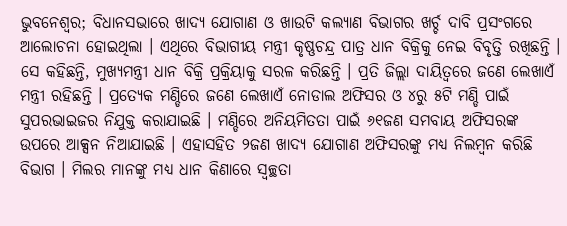ଭୁବନେଶ୍ବର; ବିଧାନସଭାରେ ଖାଦ୍ୟ ଯୋଗାଣ ଓ ଖାଉଟି କଲ୍ୟାଣ ବିଭାଗର ଖର୍ଚ୍ଚ ଦାବି ପ୍ରସଂଗରେ ଆଲୋଚନା ହୋଇଥିଲା । ଏଥିରେ ବିଭାଗୀୟ ମନ୍ତ୍ରୀ କୃଷ୍ଣଚନ୍ଦ୍ର ପାତ୍ର ଧାନ ବିକ୍ରିକୁ ନେଇ ବିବୃତ୍ତି ରଖିଛନ୍ତି । ସେ କହିଛନ୍ତି, ମୁଖ୍ୟମନ୍ତ୍ରୀ ଧାନ ବିକ୍ରି ପ୍ରକ୍ରିୟାକୁ ସରଳ କରିଛନ୍ତି । ପ୍ରତି ଜିଲ୍ଲା ଦାୟିତ୍ଵରେ ଜଣେ ଲେଖାଏଁ ମନ୍ତ୍ରୀ ରହିଛନ୍ତି । ପ୍ରତ୍ୟେକ ମଣ୍ଡିରେ ଜଣେ ଲେଖାଏଁ ନୋଡାଲ ଅଫିସର ଓ ୪ରୁ ୫ଟି ମଣ୍ଡି ପାଇଁ ସୁପରଭାଇଜର ନିଯୁକ୍ତ କରାଯାଇଛି । ମଣ୍ଡିରେ ଅନିୟମିତତା ପାଇଁ ୬୧ଜଣ ସମବାୟ ଅଫିସରଙ୍କ ଉପରେ ଆକ୍ସନ ନିଆଯାଇଛି । ଏହାସହିତ ୨ଜଣ ଖାଦ୍ୟ ଯୋଗାଣ ଅଫିସରଙ୍କୁ ମଧ୍ୟ ନିଲମ୍ବନ କରିଛି ବିଭାଗ । ମିଲର ମାନଙ୍କୁ ମଧ୍ୟ ଧାନ କିଣାରେ ସ୍ଵଚ୍ଛତା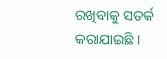ରଖିବାକୁ ସତର୍କ କରାଯାଇଛି ।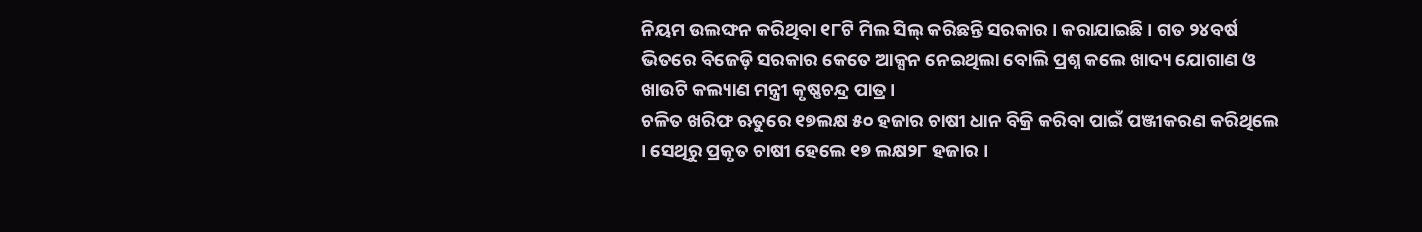ନିୟମ ଉଲଙ୍ଘନ କରିଥିବା ୧୮ଟି ମିଲ ସିଲ୍ କରିଛନ୍ତି ସରକାର । କରାଯାଇଛି । ଗତ ୨୪ବର୍ଷ ଭିତରେ ବିଜେଡ଼ି ସରକାର କେତେ ଆକ୍ସନ ନେଇଥିଲା ବୋଲି ପ୍ରଶ୍ନ କଲେ ଖାଦ୍ୟ ଯୋଗାଣ ଓ ଖାଉଟି କଲ୍ୟାଣ ମନ୍ତ୍ରୀ କୃଷ୍ଣଚନ୍ଦ୍ର ପାତ୍ର ।
ଚଳିତ ଖରିଫ ଋତୁରେ ୧୭ଲକ୍ଷ ୫୦ ହଜାର ଚାଷୀ ଧାନ ବିକ୍ରି କରିବା ପାଇଁ ପଞ୍ଜୀକରଣ କରିଥିଲେ । ସେଥିରୁ ପ୍ରକୃତ ଚାଷୀ ହେଲେ ୧୭ ଲକ୍ଷ୨୮ ହଜାର ।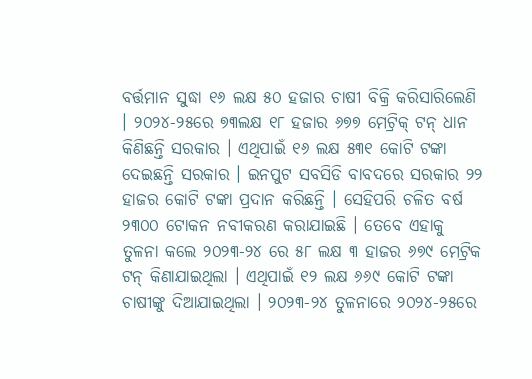ବର୍ତ୍ତମାନ ସୁଦ୍ଧା ୧୬ ଲକ୍ଷ ୫୦ ହଜାର ଚାଷୀ ବିକ୍ରି କରିସାରିଲେଣି । ୨୦୨୪-୨୫ରେ ୭୩ଲକ୍ଷ ୧୮ ହଜାର ୬୭୭ ମେଟ୍ରିକ୍ ଟନ୍ ଧାନ କିଣିଛନ୍ତି ସରକାର । ଏଥିପାଇଁ ୧୬ ଲକ୍ଷ ୫୩୧ କୋଟି ଟଙ୍କା ଦେଇଛନ୍ତି ସରକାର । ଇନପୁଟ ସବସିଡି ବାବଦରେ ସରକାର ୨୨ ହାଜର କୋଟି ଟଙ୍କା ପ୍ରଦାନ କରିଛନ୍ତି । ସେହିପରି ଚଳିତ ବର୍ଷ ୨୩୦୦ ଟୋକନ ନବୀକରଣ କରାଯାଇଛି । ତେବେ ଏହାକୁ ତୁଳନା କଲେ ୨୦୨୩-୨୪ ରେ ୫୮ ଲକ୍ଷ ୩ ହାଜର ୬୭୯ ମେଟ୍ରିକ ଟନ୍ କିଣାଯାଇଥିଲା । ଏଥିପାଇଁ ୧୨ ଲକ୍ଷ ୬୬୯ କୋଟି ଟଙ୍କା ଚାଷୀଙ୍କୁ ଦିଆଯାଇଥିଲା । ୨୦୨୩-୨୪ ତୁଳନାରେ ୨୦୨୪-୨୫ରେ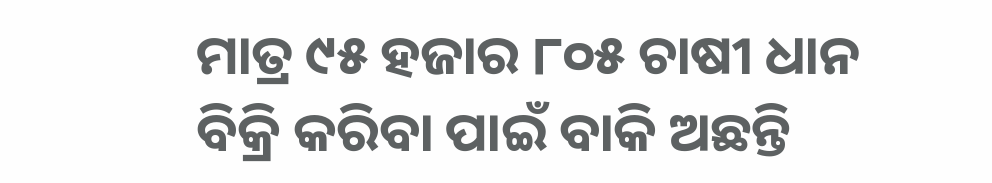ମାତ୍ର ୯୫ ହଜାର ୮୦୫ ଚାଷୀ ଧାନ ବିକ୍ରି କରିବା ପାଇଁ ବାକି ଅଛନ୍ତି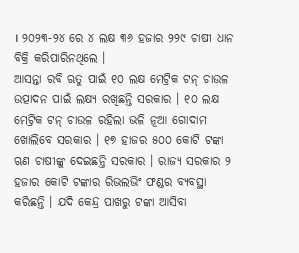। ୨୦୨୩-୨୪ ରେ ୪ ଲକ୍ଷ ୩୬ ହଜାର ୨୨୯ ଚାଷୀ ଧାନ ବିକ୍ରି କରିପାରିନଥିଲେ ।
ଆସନ୍ତା ରବି ଋତୁ ପାଇଁ ୧୦ ଲକ୍ଷ ମେଟ୍ରିକ ଟନ୍ ଚାଉଳ ଉତ୍ପାଦନ ପାଇଁ ଲକ୍ଷ୍ୟ ରଖିଛନ୍ତି ସରକାର । ୧୦ ଲକ୍ଷ ମେଟ୍ରିକ ଟନ୍ ଚାଉଳ ରହିଲା ଭଳି ନୂଆ ଗୋଦାମ ଖୋଲିବେ ସରକାର । ୧୭ ହାଜର ୫୦୦ କୋଟି ଟଙ୍କା ଋଣ ଚାଷୀଙ୍କୁ ଦେଇଛନ୍ତି ସରକାର । ରାଜ୍ୟ ସରକାର ୨ ହଜାର କୋଟି ଟଙ୍କାର ରିଭଲଭିଂ ଫଣ୍ଡର ବ୍ୟବସ୍ଥା କରିଛନ୍ତି । ଯଦି କେନ୍ଦ୍ର ପାଖରୁ ଟଙ୍କା ଆସିବା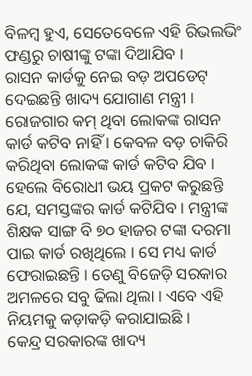ବିଳମ୍ବ ହୁଏ, ସେତେବେଳେ ଏହି ରିଭଲଭିଂ ଫଣ୍ଡରୁ ଚାଷୀଙ୍କୁ ଟଙ୍କା ଦିଆଯିବ ।
ରାସନ କାର୍ଡକୁ ନେଇ ବଡ଼ ଅପଡେଟ୍ ଦେଇଛନ୍ତି ଖାଦ୍ୟ ଯୋଗାଣ ମନ୍ତ୍ରୀ । ରୋଜଗାର କମ୍ ଥିବା ଲୋକଙ୍କ ରାସନ କାର୍ଡ କଟିବ ନାହିଁ । କେବଳ ବଡ଼ ଚାକିରି କରିଥିବା ଲୋକଙ୍କ କାର୍ଡ କଟିବ ଯିବ । ହେଲେ ବିରୋଧୀ ଭୟ ପ୍ରକଟ କରୁଛନ୍ତି ଯେ, ସମସ୍ତଙ୍କର କାର୍ଡ କଟିଯିବ । ମନ୍ତ୍ରୀଙ୍କ ଶିକ୍ଷକ ସାଙ୍ଗ ବି ୭୦ ହାଜର ଟଙ୍କା ଦରମା ପାଇ କାର୍ଡ ରଖିଥିଲେ । ସେ ମଧ୍ୟ କାର୍ଡ ଫେରାଇଛନ୍ତି । ତେଣୁ ବିଜେଡ଼ି ସରକାର ଅମଳରେ ସବୁ ଢିଲା ଥିଲା । ଏବେ ଏହି ନିୟମକୁ କଡ଼ାକଡ଼ି କରାଯାଇଛି ।
କେନ୍ଦ୍ର ସରକାରଙ୍କ ଖାଦ୍ୟ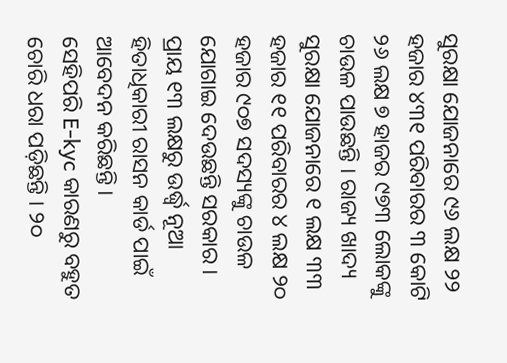ସୁରକ୍ଷା ଯୋଜନାରେ ୯୬ ଲକ୍ଷ ୨୨ ହଜାର ୪୩୧ ପରିବାରର ୩ କୋଟି ୨୬ ଲକ୍ଷ ୭ ହାଜର ୯୭୩ ଲୋକଙ୍କୁ ଚାଉଳ ପାଉଛନ୍ତି । ରାଜ୍ୟ ଖାଦ୍ୟ ସୁରକ୍ଷା ଯୋଜନାରେ ୧ ଲକ୍ଷ ୩୩ ହଜାର ୧୧ ପରିବାରର ୪ ଲକ୍ଷ ୨୦ ହଜାର ୯୦୭ ସଦସ୍ୟଙ୍କୁ ଚାଉଳ ଯୋଗାଇ ଦେଉଛନ୍ତି ସରକାର । ପ୍ରାୟ ୧୩ ଲକ୍ଷରୁ ଉର୍ଦ୍ଧ୍ବ ନୂଆ ହିତାଧିକାରୀ ରାସନ କାର୍ଡ ପାଇଁ ଆବେଦନ କରିଛନ୍ତି ।
ସେହିପରି E-kyc କାରଣରୁ ବହୁତ ଚୋରି ଧରା ପଡ଼ିଛନ୍ତି । ୨୦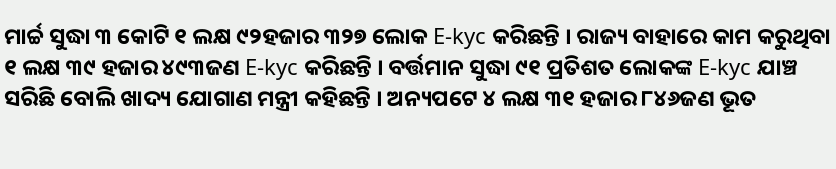ମାର୍ଚ୍ଚ ସୁଦ୍ଧା ୩ କୋଟି ୧ ଲକ୍ଷ ୯୨ହଜାର ୩୨୭ ଲୋକ E-kyc କରିଛନ୍ତି । ରାଜ୍ୟ ବାହାରେ କାମ କରୁଥିବା ୧ ଲକ୍ଷ ୩୯ ହଜାର ୪୯୩ଜଣ E-kyc କରିଛନ୍ତି । ବର୍ତ୍ତମାନ ସୁଦ୍ଧା ୯୧ ପ୍ରତିଶତ ଲୋକଙ୍କ E-kyc ଯାଞ୍ଚ ସରିଛି ବୋଲି ଖାଦ୍ୟ ଯୋଗାଣ ମନ୍ତ୍ରୀ କହିଛନ୍ତି । ଅନ୍ୟପଟେ ୪ ଲକ୍ଷ ୩୧ ହଜାର ୮୪୬ଜଣ ଭୂତ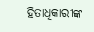ହିତାଧିକାରୀଙ୍କ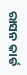ରାସନ କାର୍ଡ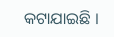କଟାଯାଇଛି ।